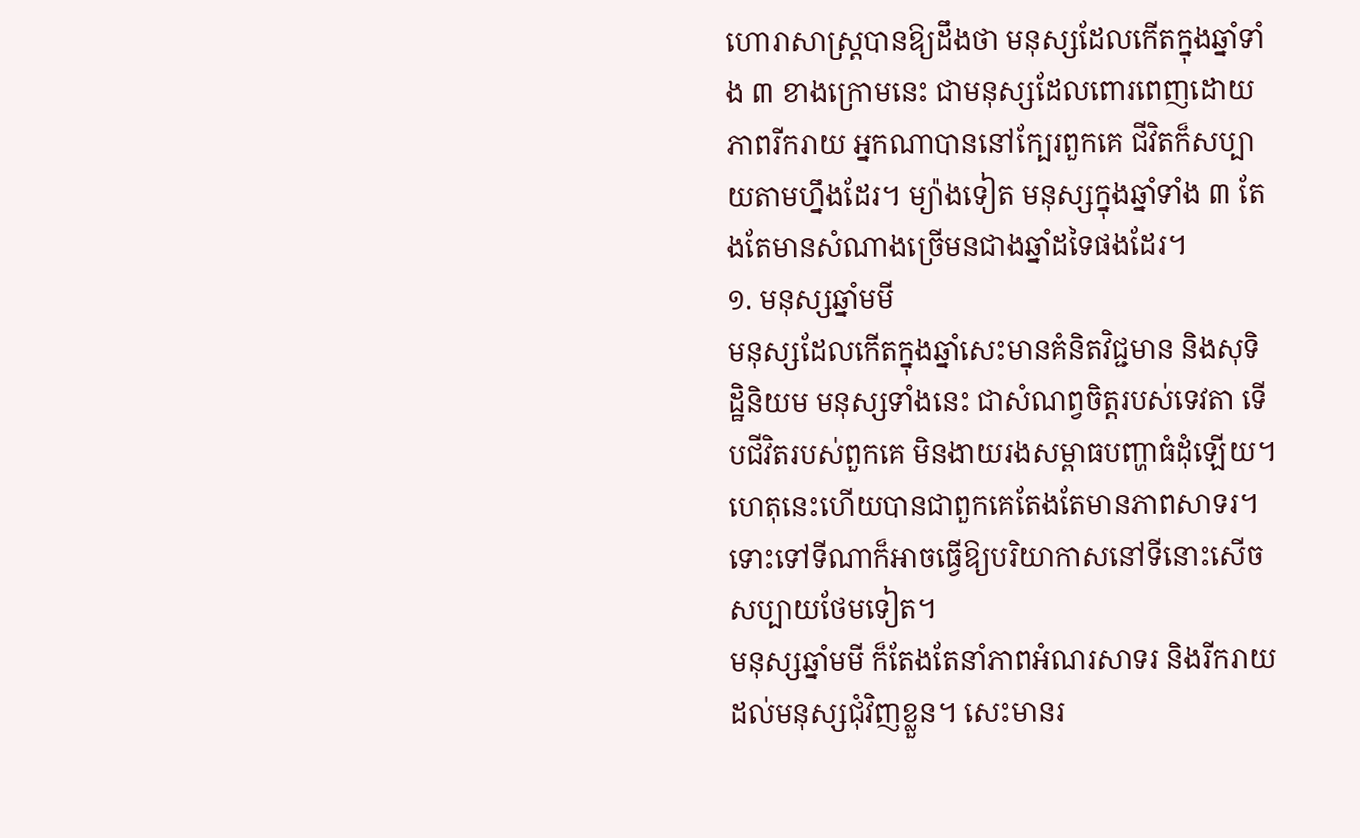ហោរាសាស្ត្របានឱ្យដឹងថា មនុស្សដែលកើតក្នុងឆ្នាំទាំង ៣ ខាងក្រោមនេះ ជាមនុស្សដែលពោរពេញដោយភាពរីករាយ អ្នកណាបាននៅក្បែរពួកគេ ជីវិតក៏សប្បាយតាមហ្នឹងដែរ។ ម្យ៉ាងទៀត មនុស្សក្នុងឆ្នាំទាំង ៣ តែងតែមានសំណាងច្រើមនជាងឆ្នាំដទៃផងដែរ។
១. មនុស្សឆ្នាំមមី
មនុស្សដែលកើតក្នុងឆ្នាំសេះមានគំនិតវិជ្ជមាន និងសុទិដ្ឋិនិយម មនុស្សទាំងនេះ ជាសំណព្វចិត្តរបស់ទេវតា ទើបជីវិតរបស់ពួកគេ មិនងាយរងសម្ពាធបញ្ហាធំដុំឡើយ។ ហេតុនេះហើយបានជាពួកគេតែងតែមានភាពសាទរ។ ទោះទៅទីណាក៏អាចធ្វើឱ្យបរិយាកាសនៅទីនោះសើចសប្បាយថែមទៀត។
មនុស្សឆ្នាំមមី ក៏តែងតែនាំភាពអំណរសាទរ និងរីករាយ ដល់មនុស្សជុំវិញខ្លួន។ សេះមានរ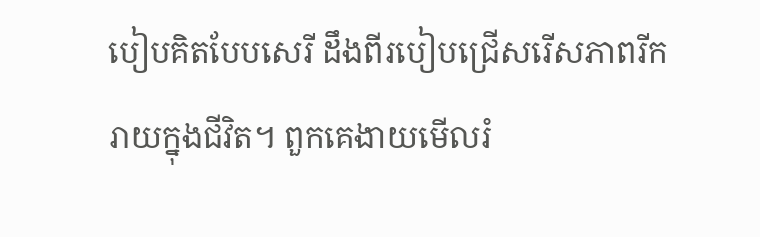បៀបគិតបែបសេរី ដឹងពីរបៀបជ្រើសរើសភាពរីករាយក្នុងជីវិត។ ពួកគេងាយមើលរំ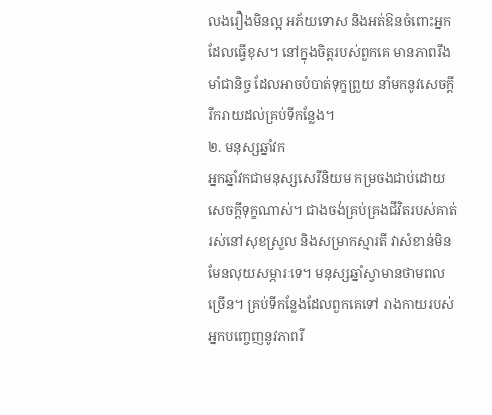លងរឿងមិនល្អ អភ័យទោស និងអត់ឱនចំពោះអ្នកដែលធ្វើខុស។ នៅក្នុងចិត្តរបស់ពួកគេ មានភាពរឹងមាំជានិច្ច ដែលអាចបំបាត់ទុក្ខព្រួយ នាំមកនូវសេចក្តីរីករាយដល់គ្រប់ទីកន្លែង។
២. មនុស្សឆ្នាំវក
អ្នកឆ្នាំវកជាមនុស្សសេរីនិយម កម្រចងជាប់ដោយសេចក្តីទុក្ខណាស់។ ជាងចង់គ្រប់គ្រងជីវិតរបស់គាត់ រស់នៅសុខស្រួល និងសម្រាកស្មារតី វាសំខាន់មិនមែនលុយសម្ភារៈទេ។ មនុស្សឆ្នាំស្វាមានថាមពលច្រើន។ គ្រប់ទីកន្លែងដែលពួកគេទៅ រាងកាយរបស់អ្នកបញ្ចេញនូវភាពរី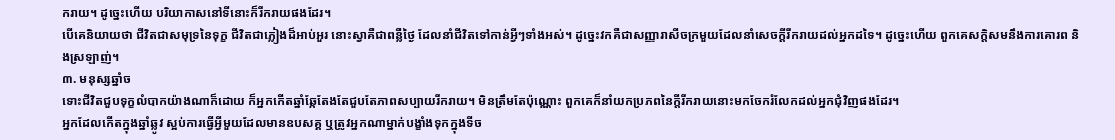ករាយ។ ដូច្នេះហើយ បរិយាកាសនៅទីនោះក៏រីករាយផងដែរ។
បើគេនិយាយថា ជីវិតជាសមុទ្រនៃទុក្ខ ជីវិតជាភ្លៀងដ៏អាប់អួរ នោះស្វាគឺជាពន្លឺថ្ងៃ ដែលនាំជីវិតទៅកាន់អ្វីៗទាំងអស់។ ដូច្នេះវកគឺជាសញ្ញារាសីចក្រមួយដែលនាំសេចក្តីរីករាយដល់អ្នកដទៃ។ ដូច្នេះហើយ ពួកគេសក្តិសមនឹងការគោរព និងស្រឡាញ់។
៣. មនុស្សឆ្នាំច
ទោះជីវិតជួបទុក្ខលំបាកយ៉ាងណាក៏ដោយ ក៏អ្នកកើតឆ្នាំឆ្កែតែងតែជួបតែភាពសប្បាយរីករាយ។ មិនត្រឹមតែប៉ុណ្ណោះ ពួកគេក៏នាំយកប្រភពនៃក្តីរីករាយនោះមកចែករំលែកដល់អ្នកជុំវិញផងដែរ។
អ្នកដែលកើតក្នុងឆ្នាំឆ្លូវ ស្អប់ការធ្វើអ្វីមួយដែលមានឧបសគ្គ ឬត្រូវអ្នកណាម្នាក់បង្ខាំងទុកក្នុងទីច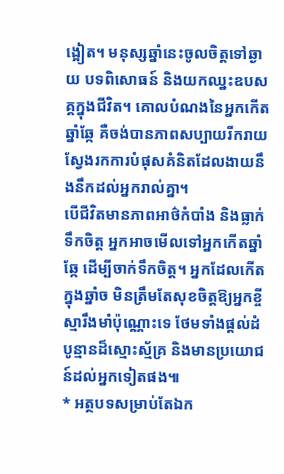ង្អៀត។ មនុស្សឆ្នាំនេះចូលចិត្តទៅឆ្ងាយ បទពិសោធន៍ និងយកឈ្នះឧបសគ្គក្នុងជីវិត។ គោលបំណងនៃអ្នកកើតឆ្នាំឆ្កែ គឺចង់បានភាពសប្បាយរីករាយ ស្វែងរកការបំផុសគំនិតដែលងាយនឹងនឹកដល់អ្នករាល់គ្នា។
បើជីវិតមានភាពអាថ៌កំបាំង និងធ្លាក់ទឹកចិត្ត អ្នកអាចមើលទៅអ្នកកើតឆ្នាំឆ្កែ ដើម្បីចាក់ទឹកចិត្ត។ អ្នកដែលកើតក្នុងឆ្នាំច មិនត្រឹមតែសុខចិត្តឱ្យអ្នកខ្ចីស្មារឹងមាំប៉ុណ្ណោះទេ ថែមទាំងផ្តល់ដំបូន្មានដ៏ស្មោះស្ម័គ្រ និងមានប្រយោជន៍ដល់អ្នកទៀតផង៕
* អត្ថបទសម្រាប់តែឯក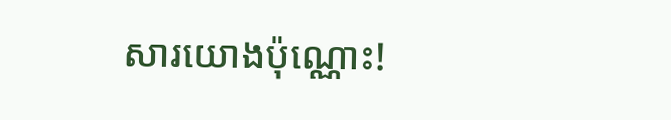សារយោងប៉ុណ្ណោះ!